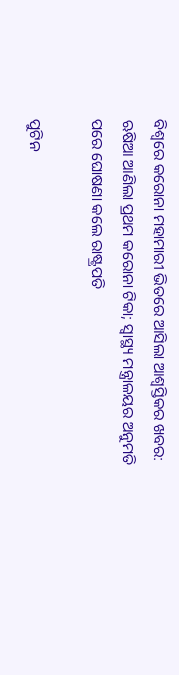ବିଶ୍ୱରେ କରୋନା ମହାମାରୀ ଭିତରେ ଆସିଲା ଆଶ୍ୱସ୍ତିକର ଖବର: ଋଷିଆ ଆଣିଲା ପ୍ରଥମ କରୋନା ଟିକା; ସ୍ୱାସ୍ଥ୍ୟ ମନ୍ତ୍ରାଳୟର ଅନୁମତି ପରେ ଘୋଷଣା କଲେ ରାଷ୍ଟ୍ରପତି

ପୁଟିନ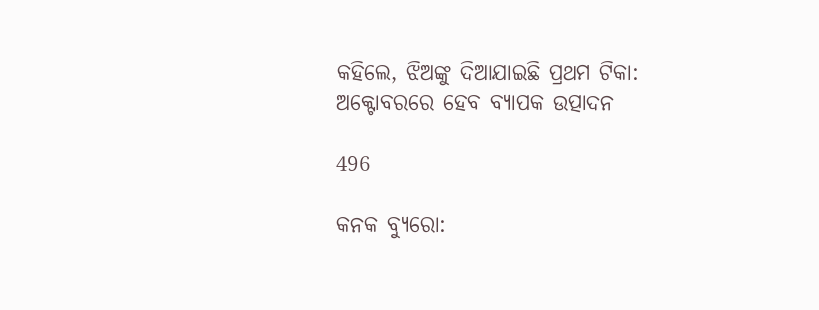କହିଲେ, ଝିଅଙ୍କୁ ଦିଆଯାଇଛି ପ୍ରଥମ ଟିକା: ଅକ୍ଟୋବରରେ ହେବ ବ୍ୟାପକ ଉତ୍ପାଦନ

496

କନକ ବ୍ୟୁରୋ: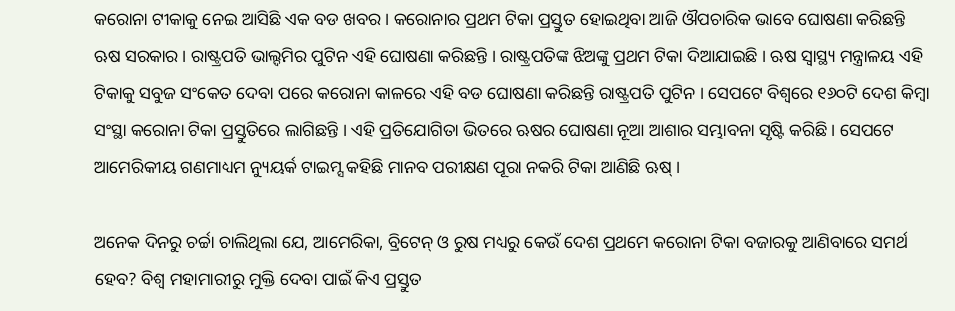କରୋନା ଟୀକାକୁ ନେଇ ଆସିଛି ଏକ ବଡ ଖବର । କରୋନାର ପ୍ରଥମ ଟିକା ପ୍ରସ୍ତୁତ ହୋଇଥିବା ଆଜି ଔପଚାରିକ ଭାବେ ଘୋଷଣା କରିଛନ୍ତି ଋଷ ସରକାର । ରାଷ୍ଟ୍ରପତି ଭାଲ୍ଦମିର ପୁଟିନ ଏହି ଘୋଷଣା କରିଛନ୍ତି । ରାଷ୍ଟ୍ରପତିଙ୍କ ଝିଅଙ୍କୁ ପ୍ରଥମ ଟିକା ଦିଆଯାଇଛି । ଋଷ ସ୍ୱାସ୍ଥ୍ୟ ମନ୍ତ୍ରାଳୟ ଏହି ଟିକାକୁ ସବୁଜ ସଂକେତ ଦେବା ପରେ କରୋନା କାଳରେ ଏହି ବଡ ଘୋଷଣା କରିଛନ୍ତି ରାଷ୍ଟ୍ରପତି ପୁଟିନ । ସେପଟେ ବିଶ୍ୱରେ ୧୬୦ଟି ଦେଶ କିମ୍ବା ସଂସ୍ଥା କରୋନା ଟିକା ପ୍ରସ୍ତୁତିରେ ଲାଗିଛନ୍ତି । ଏହି ପ୍ରତିଯୋଗିତା ଭିତରେ ଋଷର ଘୋଷଣା ନୂଆ ଆଶାର ସମ୍ଭାବନା ସୃଷ୍ଟି କରିଛି । ସେପଟେ ଆମେରିକୀୟ ଗଣମାଧ୍ୟମ ନ୍ୟୁୟର୍କ ଟାଇମ୍ସ କହିଛି ମାନବ ପରୀକ୍ଷଣ ପୂରା ନକରି ଟିକା ଆଣିଛି ଋଷ୍ ।

ଅନେକ ଦିନରୁ ଚର୍ଚ୍ଚା ଚାଲିଥିଲା ଯେ, ଆମେରିକା, ବ୍ରିଟେନ୍ ଓ ରୁଷ ମଧ୍ୟରୁ କେଉଁ ଦେଶ ପ୍ରଥମେ କରୋନା ଟିକା ବଜାରକୁ ଆଣିବାରେ ସମର୍ଥ ହେବ? ବିଶ୍ୱ ମହାମାରୀରୁ ମୁକ୍ତି ଦେବା ପାଇଁ କିଏ ପ୍ରସ୍ତୁତ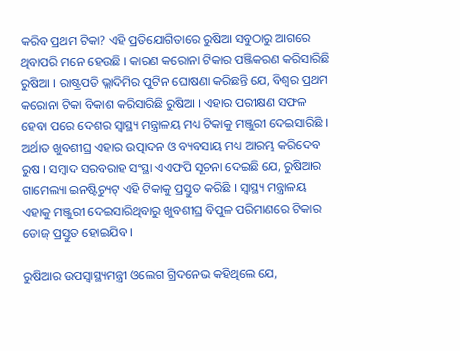କରିବ ପ୍ରଥମ ଟିକା? ଏହି ପ୍ରତିଯୋଗିତାରେ ରୁଷିଆ ସବୁଠାରୁ ଆଗରେ ଥିବାପରି ମନେ ହେଉଛି । କାରଣ କରୋନା ଟିକାର ପଞ୍ଜିକରଣ କରିସାରିଛି ରୁଷିଆ । ରାଷ୍ଟ୍ରପତି ଭ୍ଲାଦିମିର ପୁଟିନ ଘୋଷଣା କରିଛନ୍ତି ଯେ, ବିଶ୍ୱର ପ୍ରଥମ କରୋନା ଟିକା ବିକାଶ କରିସାରିଛି ରୁଷିଆ । ଏହାର ପରୀକ୍ଷଣ ସଫଳ ହେବା ପରେ ଦେଶର ସ୍ୱାସ୍ଥ୍ୟ ମନ୍ତ୍ରାଳୟ ମଧ୍ୟ ଟିକାକୁ ମଞ୍ଜୁରୀ ଦେଇସାରିଛି । ଅର୍ଥାତ ଖୁବଶୀଘ୍ର ଏହାର ଉତ୍ପାଦନ ଓ ବ୍ୟବସାୟ ମଧ୍ୟ ଆରମ୍ଭ କରିଦେବ ରୁଷ । ସମ୍ବାଦ ସରବରାହ ସଂସ୍ଥା ଏଏଫପି ସୂଚନା ଦେଇଛି ଯେ, ରୁଷିଆର ଗାମେଲ୍ୟା ଇନଷ୍ଟିଚ୍ୟୁଟ୍ ଏହି ଟିକାକୁ ପ୍ରସ୍ତୁତ କରିଛି । ସ୍ୱାସ୍ଥ୍ୟ ମନ୍ତ୍ରାଳୟ ଏହାକୁ ମଞ୍ଜୁରୀ ଦେଇସାରିଥିବାରୁ ଖୁବଶୀଘ୍ର ବିପୁଳ ପରିମାଣରେ ଟିକାର ଡୋଜ୍ ପ୍ରସ୍ତୁତ ହୋଇଯିବ ।

ରୁଷିଆର ଉପସ୍ୱାସ୍ଥ୍ୟମନ୍ତ୍ରୀ ଓଲେଗ ଗ୍ରିଦନେଭ କହିଥିଲେ ଯେ,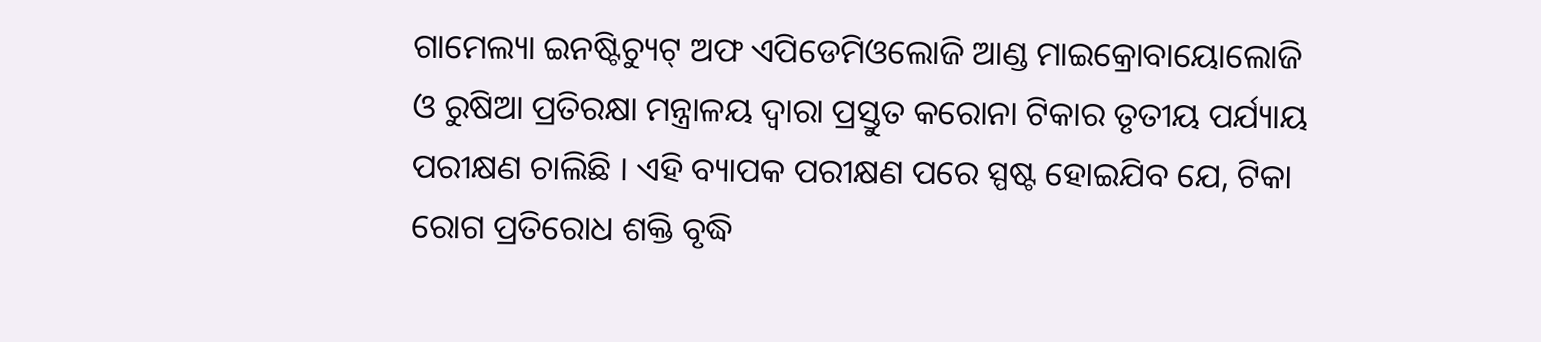ଗାମେଲ୍ୟା ଇନଷ୍ଟିଚ୍ୟୁଟ୍ ଅଫ ଏପିଡେମିଓଲୋଜି ଆଣ୍ଡ ମାଇକ୍ରୋବାୟୋଲୋଜି ଓ ରୁଷିଆ ପ୍ରତିରକ୍ଷା ମନ୍ତ୍ରାଳୟ ଦ୍ୱାରା ପ୍ରସ୍ତୁତ କରୋନା ଟିକାର ତୃତୀୟ ପର୍ଯ୍ୟାୟ ପରୀକ୍ଷଣ ଚାଲିଛି । ଏହି ବ୍ୟାପକ ପରୀକ୍ଷଣ ପରେ ସ୍ପଷ୍ଟ ହୋଇଯିବ ଯେ, ଟିକା ରୋଗ ପ୍ରତିରୋଧ ଶକ୍ତି ବୃଦ୍ଧି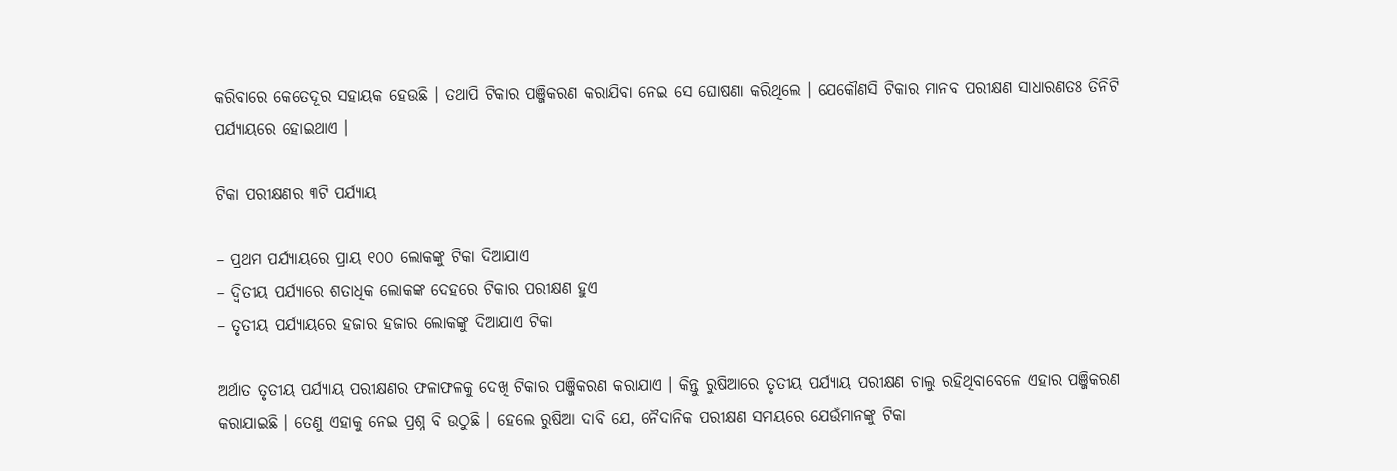କରିବାରେ କେତେଦୂର ସହାୟକ ହେଉଛି । ତଥାପି ଟିକାର ପଞ୍ଜିକରଣ କରାଯିବା ନେଇ ସେ ଘୋଷଣା କରିଥିଲେ । ଯେକୌଣସି ଟିକାର ମାନବ ପରୀକ୍ଷଣ ସାଧାରଣତଃ ତିନିଟି ପର୍ଯ୍ୟାୟରେ ହୋଇଥାଏ ।

ଟିକା ପରୀକ୍ଷଣର ୩ଟି ପର୍ଯ୍ୟାୟ

– ପ୍ରଥମ ପର୍ଯ୍ୟାୟରେ ପ୍ରାୟ ୧୦୦ ଲୋକଙ୍କୁ ଟିକା ଦିଆଯାଏ
– ଦ୍ୱିତୀୟ ପର୍ଯ୍ୟାରେ ଶତାଧିକ ଲୋକଙ୍କ ଦେହରେ ଟିକାର ପରୀକ୍ଷଣ ହୁଏ
– ତୃତୀୟ ପର୍ଯ୍ୟାୟରେ ହଜାର ହଜାର ଲୋକଙ୍କୁ ଦିଆଯାଏ ଟିକା

ଅର୍ଥାତ ତୃତୀୟ ପର୍ଯ୍ୟାୟ ପରୀକ୍ଷଣର ଫଳାଫଳକୁ ଦେଖି ଟିକାର ପଞ୍ଜିକରଣ କରାଯାଏ । କିନ୍ତୁ ରୁଷିଆରେ ତୃତୀୟ ପର୍ଯ୍ୟାୟ ପରୀକ୍ଷଣ ଚାଲୁ ରହିଥିବାବେଳେ ଏହାର ପଞ୍ଜିକରଣ କରାଯାଇଛି । ତେଣୁ ଏହାକୁ ନେଇ ପ୍ରଶ୍ନ ବି ଉଠୁଛି । ହେଲେ ରୁଷିଆ ଦାବି ଯେ, ନୈଦାନିକ ପରୀକ୍ଷଣ ସମୟରେ ଯେଉଁମାନଙ୍କୁ ଟିକା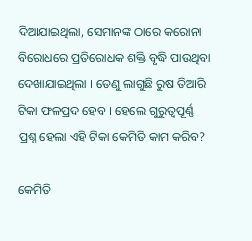ଦିଆଯାଇଥିଲା, ସେମାନଙ୍କ ଠାରେ କରୋନା ବିରୋଧରେ ପ୍ରତିରୋଧକ ଶକ୍ତି ବୃଦ୍ଧି ପାଉଥିବା ଦେଖାଯାଇଥିଲା । ତେଣୁ ଲାଗୁଛି ରୁଷ ତିଆରି ଟିକା ଫଳପ୍ରଦ ହେବ । ହେଲେ ଗୁରୁତ୍ୱପୂର୍ଣ୍ଣ ପ୍ରଶ୍ନ ହେଲା ଏହି ଟିକା କେମିତି କାମ କରିବ?

କେମିତି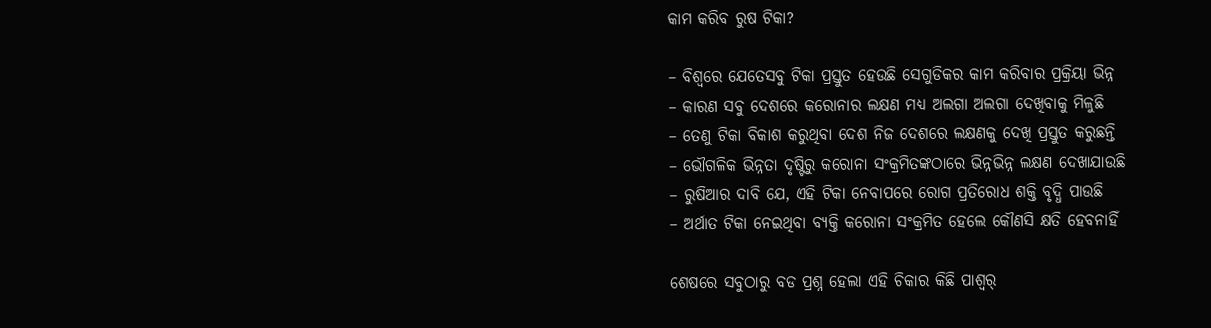କାମ କରିବ ରୁଷ ଟିକା?

– ବିଶ୍ୱରେ ଯେତେସବୁ ଟିକା ପ୍ରସ୍ତୁତ ହେଉଛି ସେଗୁଡିକର କାମ କରିବାର ପ୍ରକ୍ରିୟା ଭିନ୍ନ
– କାରଣ ସବୁ ଦେଶରେ କରୋନାର ଲକ୍ଷଣ ମଧ୍ୟ ଅଲଗା ଅଲଗା ଦେଖିବାକୁ ମିଳୁଛି
– ତେଣୁ ଟିକା ବିକାଶ କରୁଥିବା ଦେଶ ନିଜ ଦେଶରେ ଲକ୍ଷଣକୁ ଦେଖି ପ୍ରସ୍ତୁତ କରୁଛନ୍ତି
– ଭୌଗଳିକ ଭିନ୍ନତା ଦୃଷ୍ଟିରୁ କରୋନା ସଂକ୍ରମିତଙ୍କଠାରେ ଭିନ୍ନଭିନ୍ନ ଲକ୍ଷଣ ଦେଖାଯାଉଛି
– ରୁଷିଆର ଦାବି ଯେ, ଏହି ଟିକା ନେବାପରେ ରୋଗ ପ୍ରତିରୋଧ ଶକ୍ତି ବୃଦ୍ଧି ପାଉଛି
– ଅର୍ଥାତ ଟିକା ନେଇଥିବା ବ୍ୟକ୍ତି କରୋନା ସଂକ୍ରମିତ ହେଲେ କୌଣସି କ୍ଷତି ହେବନାହିଁ

ଶେଷରେ ସବୁଠାରୁ ବଡ ପ୍ରଶ୍ନ ହେଲା ଏହି ଚିକାର କିଛି ପାଶ୍ୱର୍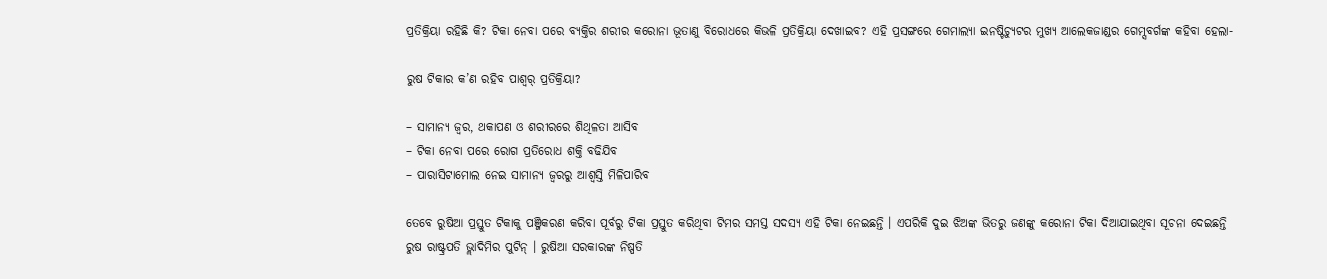ପ୍ରତିକ୍ରିୟା ରହିଛି କି? ଟିକା ନେବା ପରେ ବ୍ୟକ୍ତିର ଶରୀର କରୋନା ଭୂତାଣୁ ବିରୋଧରେ କିଭଳି ପ୍ରତିକ୍ରିୟା ଦେଖାଇବ? ଏହି ପ୍ରସଙ୍ଗରେ ଗେମାଲ୍ୟା ଇନଷ୍ଟିଚ୍ୟୁଟର ମୁଖ୍ୟ ଆଲେକଜାଣ୍ଡର ଗେମ୍ସବର୍ଗଙ୍କ କହିବା ହେଲା-

ରୁଷ ଟିକାର କ’ଣ ରହିବ ପାଶ୍ୱର୍ ପ୍ରତିକ୍ରିୟା?

– ସାମାନ୍ୟ ଜ୍ୱର, ଥକାପଣ ଓ ଶରୀରରେ ଶିଥିଳତା ଆସିବ
– ଟିକା ନେବା ପରେ ରୋଗ ପ୍ରତିରୋଧ ଶକ୍ତି ବଢିଯିବ
– ପାରାସିଟାମୋଲ ନେଇ ସାମାନ୍ୟ ଜ୍ୱରରୁ ଆଶ୍ୱସ୍ତି ମିଳିପାରିବ

ତେବେ ରୁଷିଆ ପ୍ରସ୍ତୁତ ଟିକାକୁ ପଞ୍ଜିକରଣ କରିବା ପୂର୍ବରୁ ଟିକା ପ୍ରସ୍ତୁତ କରିଥିବା ଟିମର ସମସ୍ତ ସଦସ୍ୟ ଏହି ଟିକା ନେଇଛନ୍ତି । ଏପରିକି ଦୁଇ ଝିଅଙ୍କ ଭିତରୁ ଜଣଙ୍କୁ କରୋନା ଟିକା ଦିଆଯାଇଥିବା ସୂଚନା ଦେଇଛନ୍ତି ରୁଷ ରାଷ୍ଟ୍ରପତି ଭ୍ଲାଦିମିର ପୁଟିନ୍ । ରୁଷିଆ ସରକାରଙ୍କ ନିଷ୍ପତି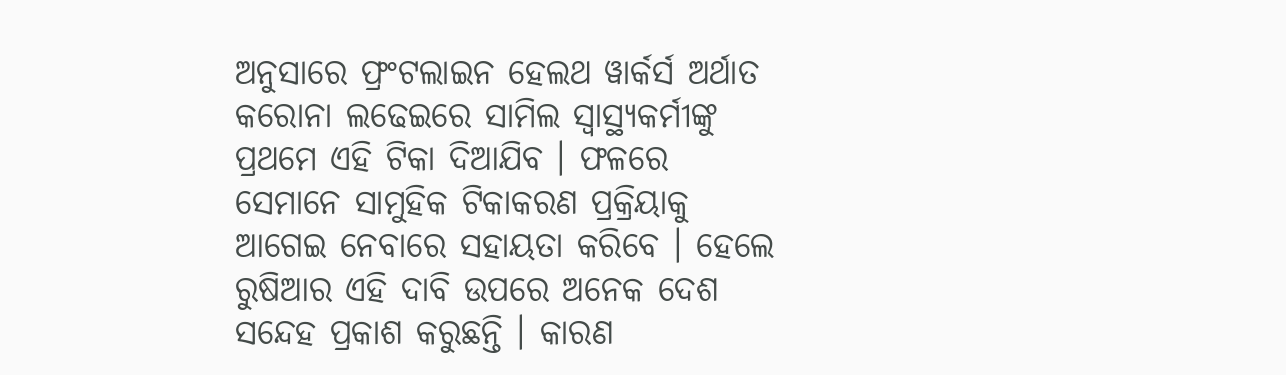ଅନୁସାରେ ଫ୍ରଂଟଲାଇନ ହେଲଥ ୱାର୍କର୍ସ ଅର୍ଥାତ କରୋନା ଲଢେଇରେ ସାମିଲ ସ୍ୱାସ୍ଥ୍ୟକର୍ମୀଙ୍କୁ ପ୍ରଥମେ ଏହି ଟିକା ଦିଆଯିବ । ଫଳରେ ସେମାନେ ସାମୁହିକ ଟିକାକରଣ ପ୍ରକ୍ରିୟାକୁ ଆଗେଇ ନେବାରେ ସହାୟତା କରିବେ । ହେଲେ ରୁଷିଆର ଏହି ଦାବି ଉପରେ ଅନେକ ଦେଶ ସନ୍ଦେହ ପ୍ରକାଶ କରୁଛନ୍ତି । କାରଣ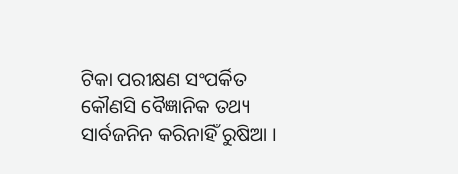ଟିକା ପରୀକ୍ଷଣ ସଂପର୍କିତ କୌଣସି ବୈଜ୍ଞାନିକ ତଥ୍ୟ ସାର୍ବଜନିନ କରିନାହିଁ ରୁଷିଆ ।